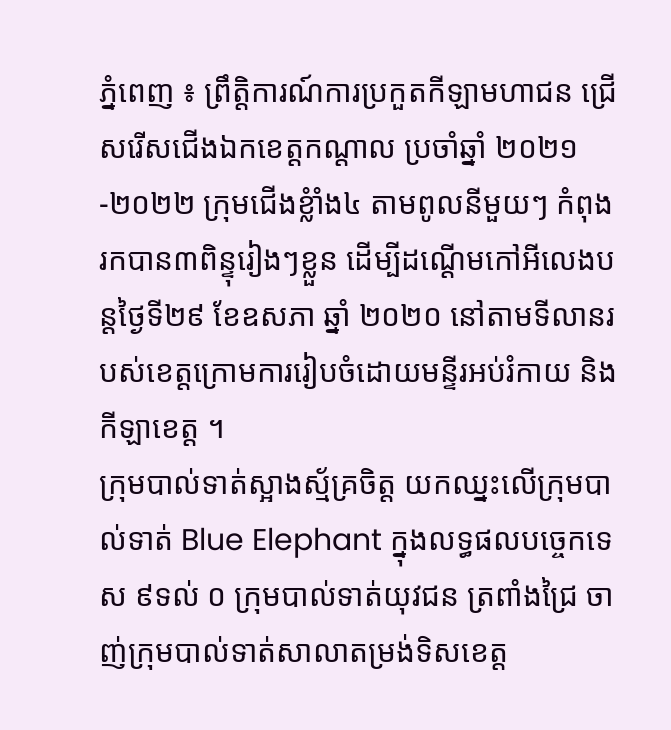ភ្នំពេញ ៖ ព្រឹតិ្តការណ៍ការប្រកួតកីឡាមហាជន ជ្រើសរើសជើងឯកខេត្តកណ្តាល ប្រចាំឆ្នាំ ២០២១-២០២២ ក្រុមជើងខ្លំាំង៤ តាមពូលនីមួយៗ កំពុងរកបាន៣ពិន្ទុរៀងៗខ្លួន ដើម្បីដណ្តើមកៅអីលេងបន្តថ្ងៃទី២៩ ខែឧសភា ឆ្នាំ ២០២០ នៅតាមទីលានរបស់ខេត្តក្រោមការរៀបចំដោយមន្ទីរអប់រំកាយ និងកីឡាខេត្ត ។
ក្រុមបាល់ទាត់ស្អាងស្ម័គ្រចិត្ត យកឈ្នះលើក្រុមបាល់ទាត់ Blue Elephant ក្នុងលទ្ធផលបច្ចេកទេស ៩ទល់ ០ ក្រុមបាល់ទាត់យុវជន ត្រពាំងជ្រៃ ចាញ់ក្រុមបាល់ទាត់សាលាតម្រង់ទិសខេត្ត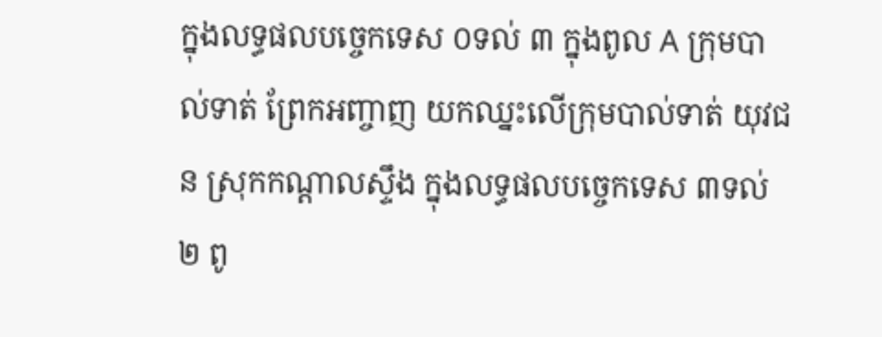ក្នុងលទ្ធផលបច្ចេកទេស ០ទល់ ៣ ក្នុងពូល A ក្រុមបាល់ទាត់ ព្រែកអញ្ចាញ យកឈ្នះលើក្រុមបាល់ទាត់ យុវជន ស្រុកកណ្តាលស្ទឹង ក្នុងលទ្ធផលបច្ចេកទេស ៣ទល់២ ពូ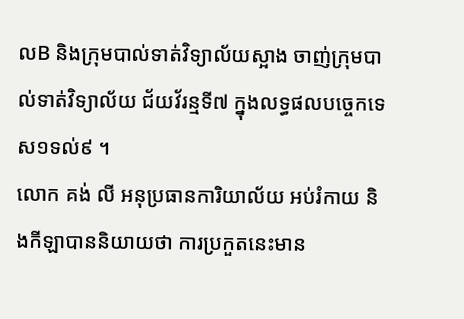លB និងក្រុមបាល់ទាត់វិទ្យាល័យស្អាង ចាញ់ក្រុមបាល់ទាត់វិទ្យាល័យ ជ័យវ័រន្មទី៧ ក្នុងលទ្ធផលបច្ចេកទេស១ទល់៩ ។
លោក គង់ លី អនុប្រធានការិយាល័យ អប់រំកាយ និងកីឡាបាននិយាយថា ការប្រកួតនេះមាន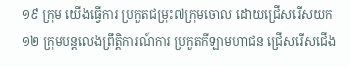១៩ ក្រុម យើងធ្វើការ ប្រកួតជម្រុះ៧ក្រុមចោល ដោយជ្រើសរើសយក១២ ក្រុមបន្តលេងព្រឹតិ្តការណ៍ការ ប្រកួតកីឡាមហាជន ជ្រើសរើសជើង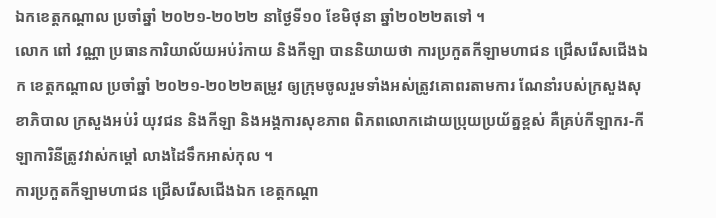ឯកខេត្តកណ្តាល ប្រចាំឆ្នាំ ២០២១-២០២២ នាថ្ងៃទី១០ ខែមិថុនា ឆ្នាំ២០២២តទៅ ។
លោក ពៅ វណ្ណា ប្រធានការិយាល័យអប់រំកាយ និងកីឡា បាននិយាយថា ការប្រកួតកីឡាមហាជន ជ្រើសរើសជើងឯក ខេត្តកណ្តាល ប្រចាំឆ្នាំ ២០២១-២០២២តម្រូវ ឲ្យក្រុមចូលរួមទាំងអស់ត្រូវគោពរតាមការ ណែនាំរបស់ក្រសួងសុខាភិបាល ក្រសួងអប់រំ យុវជន និងកីឡា និងអង្គការសុខភាព ពិភពលោកដោយប្រុយប្រយ័ត្នខ្ពស់ គឺគ្រប់កីឡាករ-កីឡាការិនីត្រូវវាស់កម្តៅ លាងដៃទឹកអាស់កុល ។
ការប្រកួតកីឡាមហាជន ជ្រើសរើសជើងឯក ខេត្តកណ្តា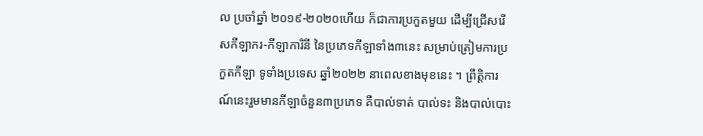ល ប្រចាំឆ្នាំ ២០១៩-២០២០ហើយ ក៏ជាការប្រកួតមួយ ដើម្បីជ្រើសរើសកីឡាករ-កីឡាការិនី នៃប្រភេទកីឡាទាំង៣នេះ សម្រាប់ត្រៀមការប្រកួតកីឡា ទូទាំងប្រទេស ឆ្នាំ២០២២ នាពេលខាងមុខនេះ ។ ព្រឹត្តិការណ៍នេះរួមមានកីឡាចំនួន៣ប្រភេទ គឺបាល់ទាត់ បាល់ទះ និងបាល់បោះ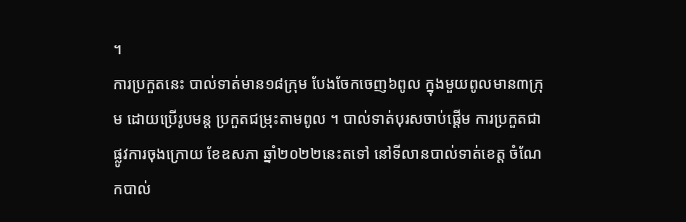។
ការប្រកួតនេះ បាល់ទាត់មាន១៨ក្រុម បែងចែកចេញ៦ពូល ក្នុងមួយពូលមាន៣ក្រុម ដោយប្រើរូបមន្ត ប្រកួតជម្រុះតាមពូល ។ បាល់ទាត់បុរសចាប់ផ្តើម ការប្រកួតជាផ្លូវការចុងក្រោយ ខែឧសភា ឆ្នាំ២០២២នេះតទៅ នៅទីលានបាល់ទាត់ខេត្ត ចំណែកបាល់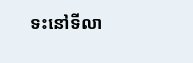ទះនៅទីលា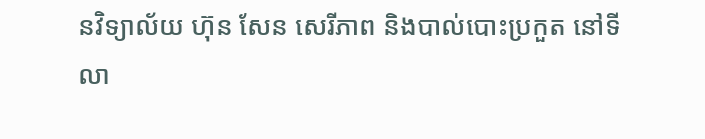នវិទ្យាល័យ ហ៊ុន សែន សេរីភាព និងបាល់បោះប្រកួត នៅទីលា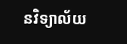នវិទ្យាល័យ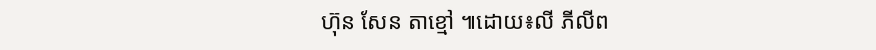ហ៊ុន សែន តាខ្មៅ ៕ដោយ៖លី ភីលីព